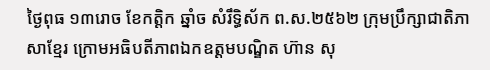ថ្ងៃពុធ ១៣រោច ខែកត្តិក ឆ្នាំច សំរឹទ្ធិស័ក ព.ស.២៥៦២ ក្រុមប្រឹក្សាជាតិភាសាខ្មែរ ក្រោមអធិបតីភាពឯកឧត្តមបណ្ឌិត ហ៊ាន សុ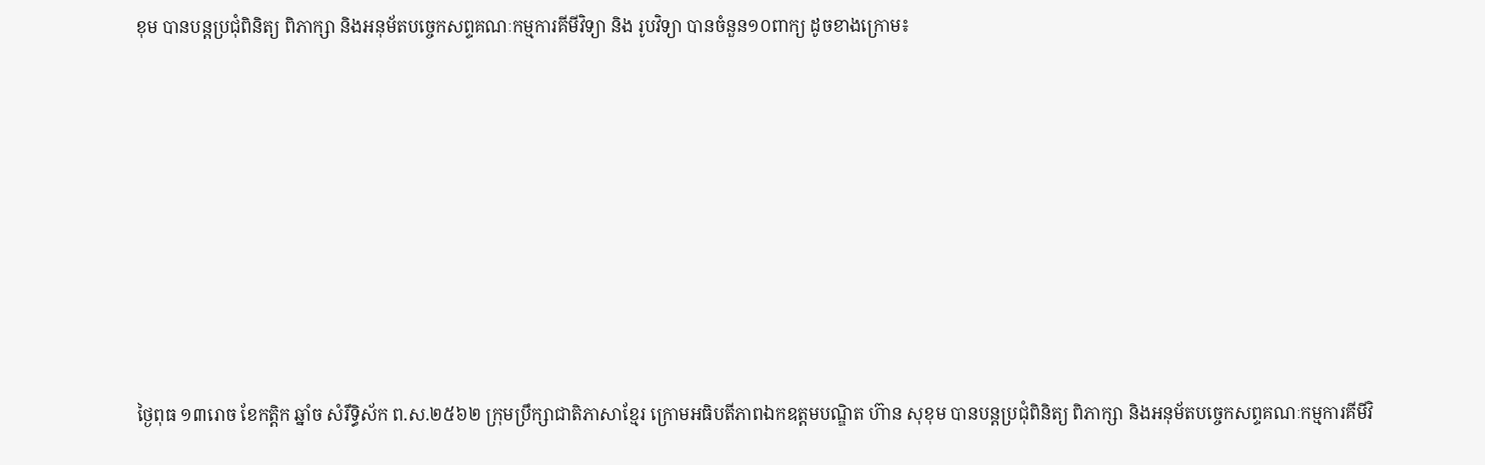ខុម បានបន្តប្រជុំពិនិត្យ ពិភាក្សា និងអនុម័តបច្ចេកសព្ទគណៈកម្មការគីមីវិទ្យា និង រូបវិទ្យា បានចំនួន១០ពាក្យ ដូចខាងក្រោម៖









ថ្ងៃពុធ ១៣រោច ខែកត្តិក ឆ្នាំច សំរឹទ្ធិស័ក ព.ស.២៥៦២ ក្រុមប្រឹក្សាជាតិភាសាខ្មែរ ក្រោមអធិបតីភាពឯកឧត្តមបណ្ឌិត ហ៊ាន សុខុម បានបន្តប្រជុំពិនិត្យ ពិភាក្សា និងអនុម័តបច្ចេកសព្ទគណៈកម្មការគីមីវិ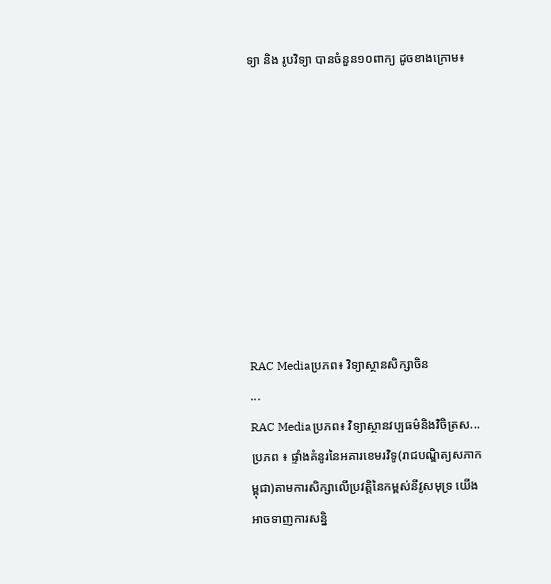ទ្យា និង រូបវិទ្យា បានចំនួន១០ពាក្យ ដូចខាងក្រោម៖









RAC Mediaប្រភព៖ វិទ្យាស្ថានសិក្សាចិន
...
RAC Mediaប្រភព៖ វិទ្យាស្ថានវប្បធម៌និងវិចិត្រស...
ប្រភព ៖ ផ្ទាំងគំនូរនៃអគារខេមរវិទូ(រាជបណ្ឌិត្យសភាកម្ពុជា)តាមការសិក្សាលើប្រវត្តិនៃកម្ពស់នីវូសមុទ្រ យើងអាចទាញការសន្និ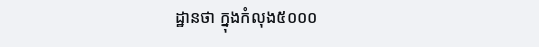ដ្ឋានថា ក្នុងកំលុង៥០០០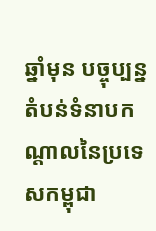ឆ្នាំមុន បច្ចុប្បន្ន តំបន់ទំនាបកណ្តាលនៃប្រទេសកម្ពុជា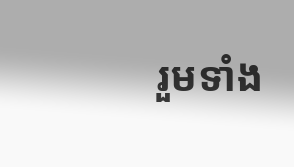រួមទាំង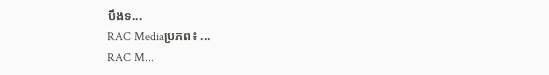បឹងទ...
RAC Mediaប្រភព៖ ...
RAC M...